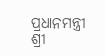ପ୍ରଧାନମନ୍ତ୍ରୀ ଶ୍ରୀ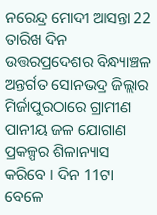ନରେନ୍ଦ୍ର ମୋଦୀ ଆସନ୍ତା 22 ତାରିଖ ଦିନ ଉତ୍ତରପ୍ରଦେଶର ବିନ୍ଧ୍ୟାଞ୍ଚଳ ଅନ୍ତର୍ଗତ ସୋନଭଦ୍ର ଜିଲ୍ଲାର ମିର୍ଜାପୁରଠାରେ ଗ୍ରାମୀଣ ପାନୀୟ ଜଳ ଯୋଗାଣ ପ୍ରକଳ୍ପର ଶିଳାନ୍ୟାସ କରିବେ । ଦିନ 11ଟା ବେଳେ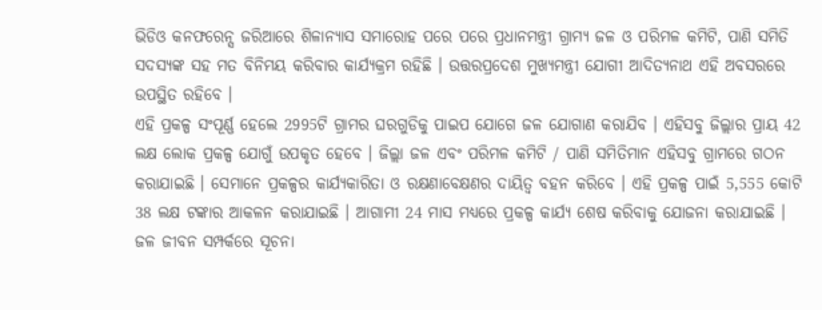ଭିଡିଓ କନଫରେନ୍ସ ଜରିଆରେ ଶିଳାନ୍ୟାସ ସମାରୋହ ପରେ ପରେ ପ୍ରଧାନମନ୍ତ୍ରୀ ଗ୍ରାମ୍ୟ ଜଳ ଓ ପରିମଳ କମିଟି, ପାଣି ସମିତି ସଦସ୍ୟଙ୍କ ସହ ମତ ବିନିମୟ କରିବାର କାର୍ଯ୍ୟକ୍ରମ ରହିଛି । ଉତ୍ତରପ୍ରଦେଶ ମୁଖ୍ୟମନ୍ତ୍ରୀ ଯୋଗୀ ଆଦିତ୍ୟନାଥ ଏହି ଅବସରରେ ଉପସ୍ଥିତ ରହିବେ ।
ଏହି ପ୍ରକଳ୍ପ ସଂପୂର୍ଣ୍ଣ ହେଲେ 2995ଟି ଗ୍ରାମର ଘରଗୁଡିକୁ ପାଇପ ଯୋଗେ ଜଳ ଯୋଗାଣ କରାଯିବ । ଏହିସବୁ ଜିଲ୍ଲାର ପ୍ରାୟ 42 ଲକ୍ଷ ଲୋକ ପ୍ରକଳ୍ପ ଯୋଗୁଁ ଉପକୃତ ହେବେ । ଜିଲ୍ଲା ଜଳ ଏବଂ ପରିମଳ କମିଟି / ପାଣି ସମିତିମାନ ଏହିସବୁ ଗ୍ରାମରେ ଗଠନ କରାଯାଇଛି । ସେମାନେ ପ୍ରକଳ୍ପର କାର୍ଯ୍ୟକାରିତା ଓ ରକ୍ଷଣାବେକ୍ଷଣର ଦାୟିତ୍ଵ ବହନ କରିବେ । ଏହି ପ୍ରକଳ୍ପ ପାଇଁ 5,555 କୋଟି 38 ଲକ୍ଷ ଟଙ୍କାର ଆକଳନ କରାଯାଇଛି । ଆଗାମୀ 24 ମାସ ମଧ୍ୟରେ ପ୍ରକଳ୍ପ କାର୍ଯ୍ୟ ଶେଷ କରିବାକୁ ଯୋଜନା କରାଯାଇଛି ।
ଜଳ ଜୀବନ ସମ୍ପର୍କରେ ସୂଚନା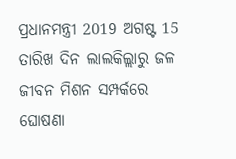ପ୍ରଧାନମନ୍ତ୍ରୀ 2019 ଅଗଷ୍ଟ 15 ତାରିଖ ଦିନ ଲାଲକିଲ୍ଲାରୁ ଜଳ ଜୀବନ ମିଶନ ସମ୍ପର୍କରେ ଘୋଷଣା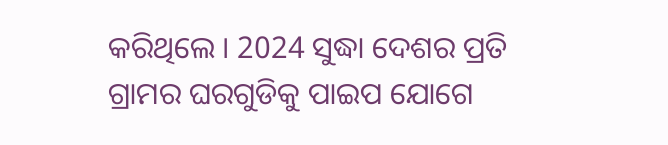କରିଥିଲେ । 2024 ସୁଦ୍ଧା ଦେଶର ପ୍ରତି ଗ୍ରାମର ଘରଗୁଡିକୁ ପାଇପ ଯୋଗେ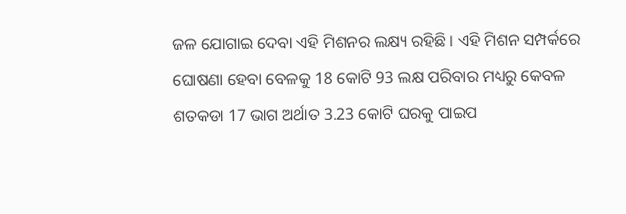ଜଳ ଯୋଗାଇ ଦେବା ଏହି ମିଶନର ଲକ୍ଷ୍ୟ ରହିଛି । ଏହି ମିଶନ ସମ୍ପର୍କରେ ଘୋଷଣା ହେବା ବେଳକୁ 18 କୋଟି 93 ଲକ୍ଷ ପରିବାର ମଧ୍ୟରୁ କେବଳ ଶତକଡା 17 ଭାଗ ଅର୍ଥାତ 3.23 କୋଟି ଘରକୁ ପାଇପ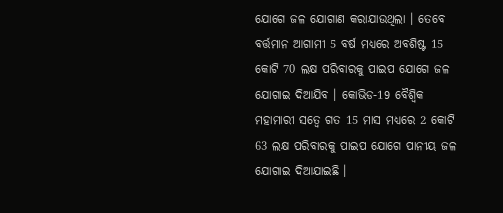ଯୋଗେ ଜଳ ଯୋଗାଣ କରାଯାଉଥିଲା । ତେବେ ବର୍ତ୍ତମାନ ଆଗାମୀ 5 ବର୍ଷ ମଧ୍ୟରେ ଅବଶିଷ୍ଟ 15 କୋଟି 70 ଲକ୍ଷ ପରିବାରକୁ ପାଇପ ଯୋଗେ ଜଳ ଯୋଗାଇ ଦିଆଯିବ । କୋଭିଡ-19 ବୈଶ୍ଵିକ ମହାମାରୀ ସତ୍ଵେ ଗତ 15 ମାସ ମଧ୍ୟରେ 2 କୋଟି 63 ଲକ୍ଷ ପରିବାରକୁ ପାଇପ ଯୋଗେ ପାନୀୟ ଜଳ ଯୋଗାଇ ଦିଆଯାଇଛି ।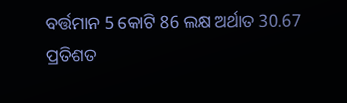ବର୍ତ୍ତମାନ 5 କୋଟି 86 ଲକ୍ଷ ଅର୍ଥାତ 30.67 ପ୍ରତିଶତ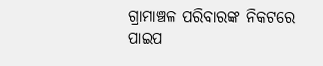ଗ୍ରାମାଞ୍ଚଳ ପରିବାରଙ୍କ ନିକଟରେ ପାଇପ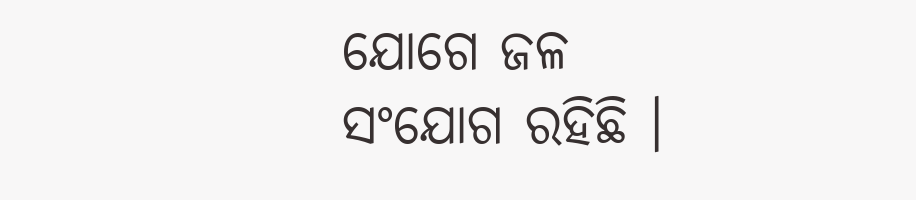ଯୋଗେ ଜଳ ସଂଯୋଗ ରହିଛି ।